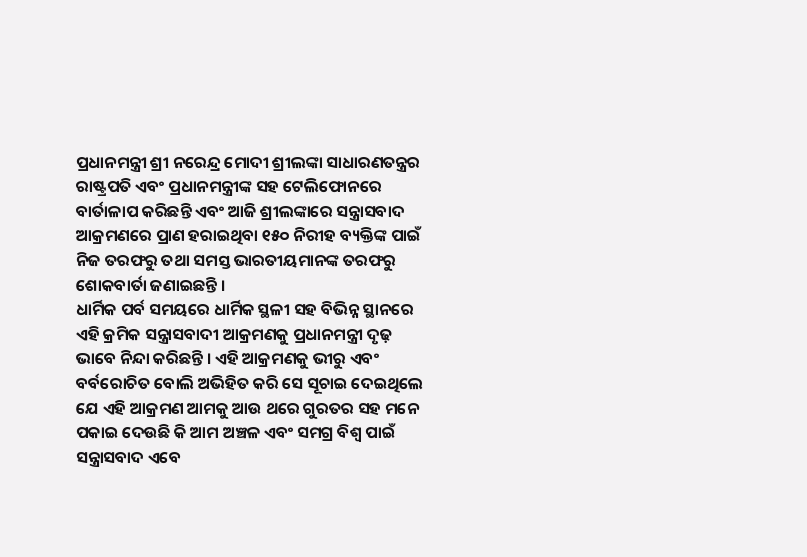ପ୍ରଧାନମନ୍ତ୍ରୀ ଶ୍ରୀ ନରେନ୍ଦ୍ର ମୋଦୀ ଶ୍ରୀଲଙ୍କା ସାଧାରଣତନ୍ତ୍ରର ରାଷ୍ଟ୍ରପତି ଏବଂ ପ୍ରଧାନମନ୍ତ୍ରୀଙ୍କ ସହ ଟେଲିଫୋନରେ ବାର୍ତାଳାପ କରିଛନ୍ତି ଏବଂ ଆଜି ଶ୍ରୀଲଙ୍କାରେ ସନ୍ତ୍ରାସବାଦ ଆକ୍ରମଣରେ ପ୍ରାଣ ହରାଇଥିବା ୧୫୦ ନିରୀହ ବ୍ୟକ୍ତିଙ୍କ ପାଇଁ ନିଜ ତରଫରୁ ତଥା ସମସ୍ତ ଭାରତୀୟମାନଙ୍କ ତରଫରୁ ଶୋକବାର୍ତା ଜଣାଇଛନ୍ତି ।
ଧାର୍ମିକ ପର୍ବ ସମୟରେ ଧାର୍ମିକ ସ୍ଥଳୀ ସହ ବିଭିନ୍ନ ସ୍ଥାନରେ ଏହି କ୍ରମିକ ସନ୍ତ୍ରାସବାଦୀ ଆକ୍ରମଣକୁ ପ୍ରଧାନମନ୍ତ୍ରୀ ଦୃଢ଼ ଭାବେ ନିନ୍ଦା କରିଛନ୍ତି । ଏହି ଆକ୍ରମଣକୁ ଭୀରୁ ଏବଂ ବର୍ବରୋଚିତ ବୋଲି ଅଭିହିତ କରି ସେ ସୂଚାଇ ଦେଇଥିଲେ ଯେ ଏହି ଆକ୍ରମଣ ଆମକୁ ଆଉ ଥରେ ଗୁରତର ସହ ମନେ ପକାଇ ଦେଉଛି କି ଆମ ଅଞ୍ଚଳ ଏବଂ ସମଗ୍ର ବିଶ୍ୱ ପାଇଁ ସନ୍ତ୍ରାସବାଦ ଏବେ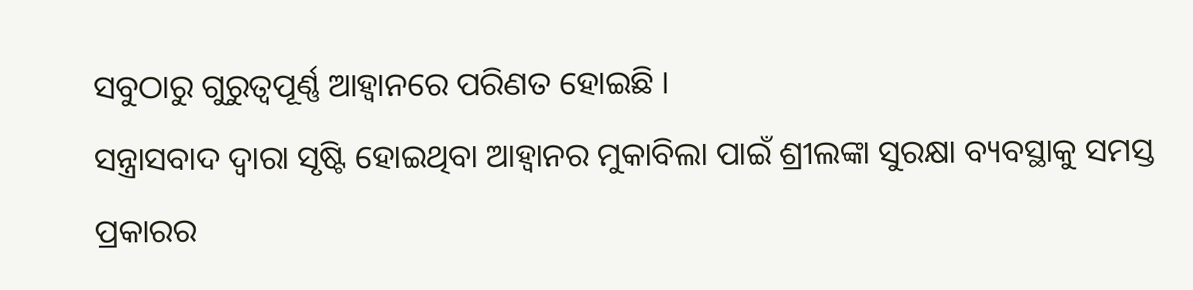ସବୁଠାରୁ ଗୁରୁତ୍ୱପୂର୍ଣ୍ଣ ଆହ୍ୱାନରେ ପରିଣତ ହୋଇଛି ।
ସନ୍ତ୍ରାସବାଦ ଦ୍ୱାରା ସୃଷ୍ଟି ହୋଇଥିବା ଆହ୍ୱାନର ମୁକାବିଲା ପାଇଁ ଶ୍ରୀଲଙ୍କା ସୁରକ୍ଷା ବ୍ୟବସ୍ଥାକୁ ସମସ୍ତ ପ୍ରକାରର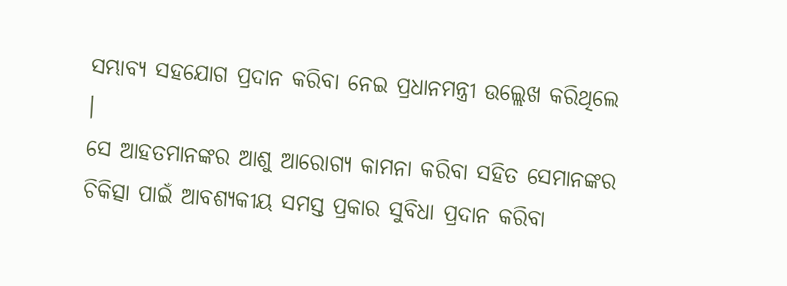ସମ୍ଭାବ୍ୟ ସହଯୋଗ ପ୍ରଦାନ କରିବା ନେଇ ପ୍ରଧାନମନ୍ତ୍ରୀ ଉଲ୍ଲେଖ କରିଥିଲେ ।
ସେ ଆହତମାନଙ୍କର ଆଶୁ ଆରୋଗ୍ୟ କାମନା କରିବା ସହିତ ସେମାନଙ୍କର ଚିକିତ୍ସା ପାଇଁ ଆବଶ୍ୟକୀୟ ସମସ୍ତ ପ୍ରକାର ସୁବିଧା ପ୍ରଦାନ କରିବା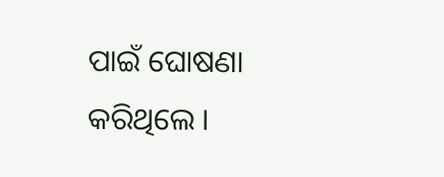ପାଇଁ ଘୋଷଣା କରିଥିଲେ ।